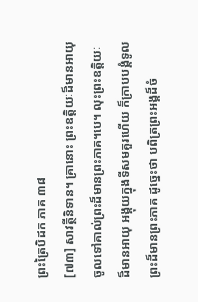ព្រះត្រៃបិដក ភាគ ៣៨
[៧៣] សាវត្ថីនិទាន។ គ្រានោះ ព្រះឧត្តិយៈដ៏មានអាយុ ចូលទៅគាល់ព្រះដ៏មានព្រះភាគ។បេ។ លុះព្រះឧត្តិយៈដ៏មានអាយុ អង្គុយក្នុងទីសមគួរហើយ ក៏ក្រាបបង្គំទូលព្រះដ៏មានព្រះភាគ ដូច្នេះថា បពិត្រព្រះអង្គដ៏ចំ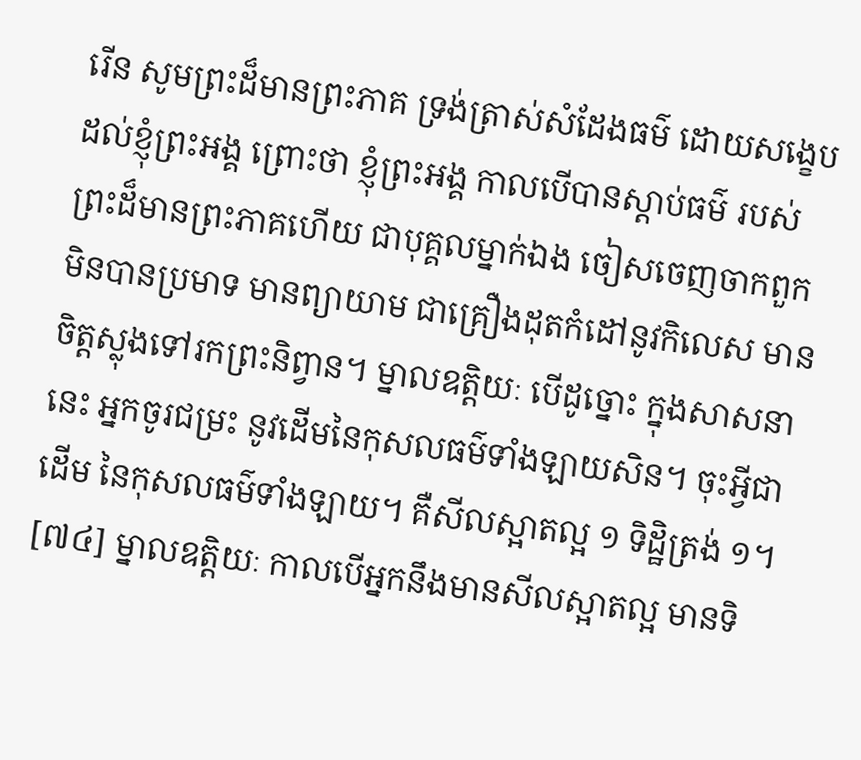រើន សូមព្រះដ៏មានព្រះភាគ ទ្រង់ត្រាស់សំដែងធម៌ ដោយសង្ខេប ដល់ខ្ញុំព្រះអង្គ ព្រោះថា ខ្ញុំព្រះអង្គ កាលបើបានស្តាប់ធម៌ របស់ព្រះដ៏មានព្រះភាគហើយ ជាបុគ្គលម្នាក់ឯង ចៀសចេញចាកពួក មិនបានប្រមាទ មានព្យាយាម ជាគ្រឿងដុតកំដៅនូវកិលេស មានចិត្តស្លុងទៅរកព្រះនិព្វាន។ ម្នាលឧត្តិយៈ បើដូច្នោះ ក្នុងសាសនានេះ អ្នកចូរជម្រះ នូវដើមនៃកុសលធម៌ទាំងឡាយសិន។ ចុះអ្វីជាដើម នៃកុសលធម៌ទាំងឡាយ។ គឺសីលស្អាតល្អ ១ ទិដ្ឋិត្រង់ ១។
[៧៤] ម្នាលឧត្តិយៈ កាលបើអ្នកនឹងមានសីលស្អាតល្អ មានទិ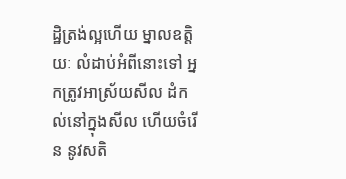ដ្ឋិត្រង់ល្អហើយ ម្នាលឧត្តិយៈ លំដាប់អំពីនោះទៅ អ្នកត្រូវអាស្រ័យសីល ដំកល់នៅក្នុងសីល ហើយចំរើន នូវសតិ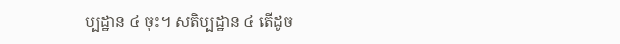ប្បដ្ឋាន ៤ ចុះ។ សតិប្បដ្ឋាន ៤ តើដូច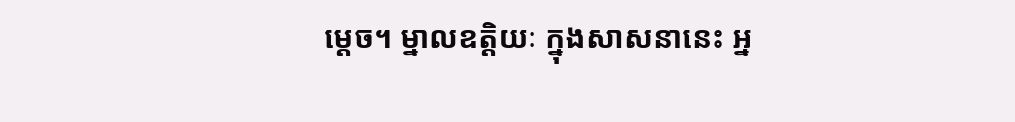ម្តេច។ ម្នាលឧត្តិយៈ ក្នុងសាសនានេះ អ្ន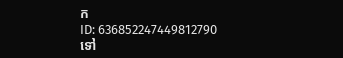ក
ID: 636852247449812790
ទៅ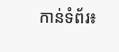កាន់ទំព័រ៖